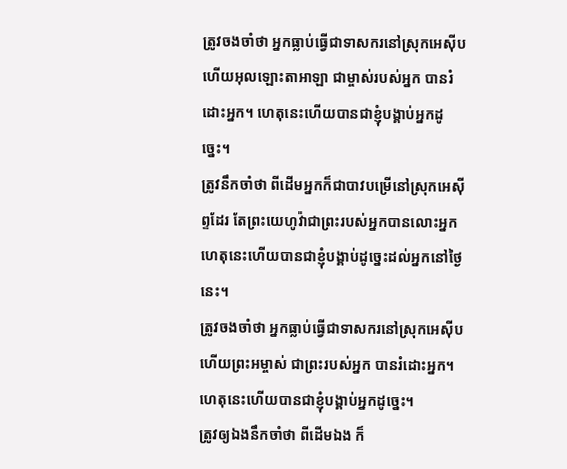ត្រូវចងចាំថា អ្នកធ្លាប់ធ្វើជាទាសករនៅស្រុកអេស៊ីប ហើយអុលឡោះតាអាឡា ជាម្ចាស់របស់អ្នក បានរំដោះអ្នក។ ហេតុនេះហើយបានជាខ្ញុំបង្គាប់អ្នកដូច្នេះ។
ត្រូវនឹកចាំថា ពីដើមអ្នកក៏ជាបាវបម្រើនៅស្រុកអេស៊ីព្ទដែរ តែព្រះយេហូវ៉ាជាព្រះរបស់អ្នកបានលោះអ្នក ហេតុនេះហើយបានជាខ្ញុំបង្គាប់ដូច្នេះដល់អ្នកនៅថ្ងៃនេះ។
ត្រូវចងចាំថា អ្នកធ្លាប់ធ្វើជាទាសករនៅស្រុកអេស៊ីប ហើយព្រះអម្ចាស់ ជាព្រះរបស់អ្នក បានរំដោះអ្នក។ ហេតុនេះហើយបានជាខ្ញុំបង្គាប់អ្នកដូច្នេះ។
ត្រូវឲ្យឯងនឹកចាំថា ពីដើមឯង ក៏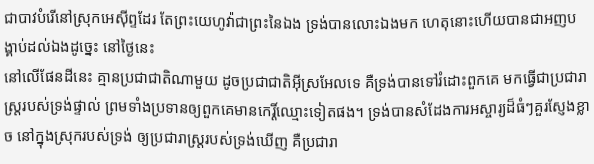ជាបាវបំរើនៅស្រុកអេស៊ីព្ទដែរ តែព្រះយេហូវ៉ាជាព្រះនៃឯង ទ្រង់បានលោះឯងមក ហេតុនោះហើយបានជាអញបង្គាប់ដល់ឯងដូច្នេះ នៅថ្ងៃនេះ
នៅលើផែនដីនេះ គ្មានប្រជាជាតិណាមួយ ដូចប្រជាជាតិអ៊ីស្រអែលទេ គឺទ្រង់បានទៅរំដោះពួកគេ មកធ្វើជាប្រជារាស្ត្ររបស់ទ្រង់ផ្ទាល់ ព្រមទាំងប្រទានឲ្យពួកគេមានកេរ្តិ៍ឈ្មោះទៀតផង។ ទ្រង់បានសំដែងការអស្ចារ្យដ៏ធំៗគួរស្ញែងខ្លាច នៅក្នុងស្រុករបស់ទ្រង់ ឲ្យប្រជារាស្ត្ររបស់ទ្រង់ឃើញ គឺប្រជារា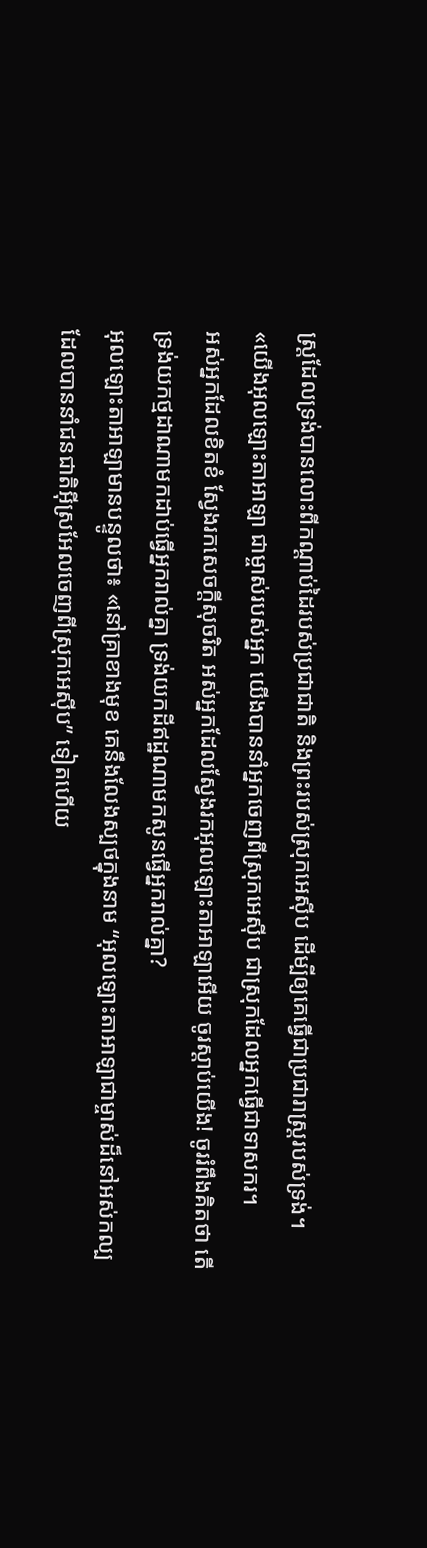ស្ត្រដែលទ្រង់បានលោះពីកណ្តាប់ដៃរបស់ប្រជាជាតិ និងព្រះរបស់ស្រុកអេស៊ីប ដើម្បីឲ្យគេធ្វើជាប្រជារាស្ត្ររបស់ទ្រង់។
«យើងអុលឡោះតាអាឡា ជាម្ចាស់របស់អ្នក យើងបាននាំអ្នកចេញពីស្រុកអេស៊ីប ជាស្រុកដែលអ្នកធ្វើជាទាសករ។
អស់អ្នកដែលខិតខំ ស្វែងរកសេចក្ដីសុចរិត អស់អ្នកដែលស្វែងរកអុលឡោះតាអាឡាអើយ ចូរស្ដាប់យើង! ចូររំពឹងគិតថា តើទ្រង់យកថ្មដាណាមកដាប់ធ្វើអ្នករាល់គ្នា ទ្រង់យកដីឥដ្ឋណាមកសូនធ្វើអ្នករាល់គ្នា?
អុលឡោះតាអាឡាមានបន្ទូលថា៖ «នៅគ្រាខាងមុខ គេនឹងលែងស្បថក្នុងនាម “អុលឡោះតាអាឡាជាម្ចាស់ដ៏នៅអស់កល្ប ដែលបាននាំជនជាតិអ៊ីស្រអែលចេញពីស្រុកអេស៊ីប” ទៀតហើយ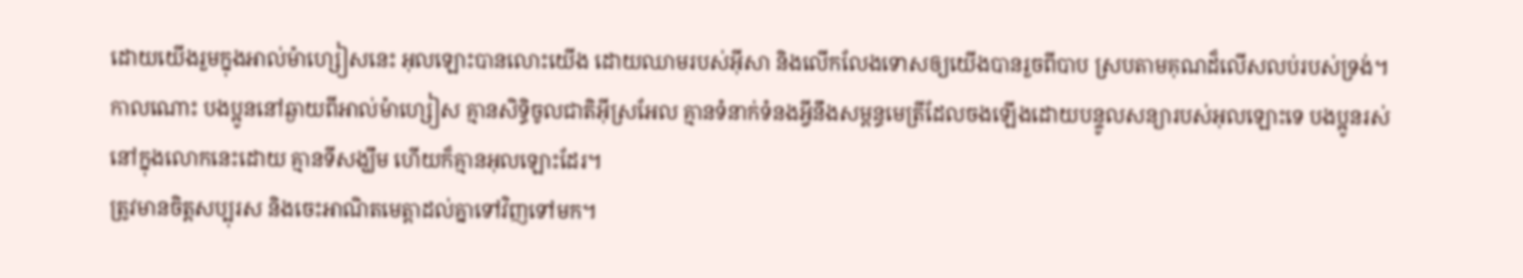ដោយយើងរួមក្នុងអាល់ម៉ាហ្សៀសនេះ អុលឡោះបានលោះយើង ដោយឈាមរបស់អ៊ីសា និងលើកលែងទោសឲ្យយើងបានរួចពីបាប ស្របតាមគុណដ៏លើសលប់របស់ទ្រង់។
កាលណោះ បងប្អូននៅឆ្ងាយពីអាល់ម៉ាហ្សៀស គ្មានសិទ្ធិចូលជាតិអ៊ីស្រអែល គ្មានទំនាក់ទំនងអ្វីនឹងសម្ពន្ធមេត្រីដែលចងឡើងដោយបន្ទូលសន្យារបស់អុលឡោះទេ បងប្អូនរស់នៅក្នុងលោកនេះដោយ គ្មានទីសង្ឃឹម ហើយក៏គ្មានអុលឡោះដែរ។
ត្រូវមានចិត្ដសប្បុរស និងចេះអាណិតមេត្ដាដល់គ្នាទៅវិញទៅមក។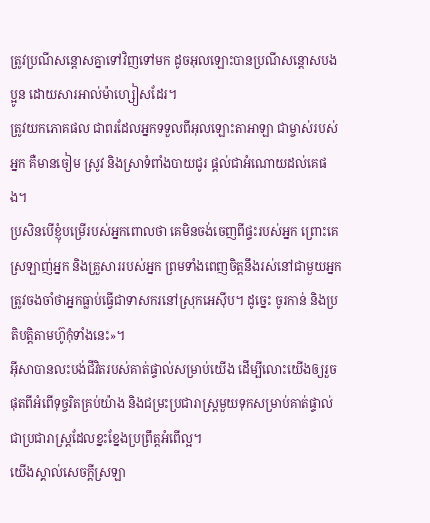ត្រូវប្រណីសន្ដោសគ្នាទៅវិញទៅមក ដូចអុលឡោះបានប្រណីសន្ដោសបងប្អូន ដោយសារអាល់ម៉ាហ្សៀសដែរ។
ត្រូវយកភោគផល ជាពរដែលអ្នកទទួលពីអុលឡោះតាអាឡា ជាម្ចាស់របស់អ្នក គឺមានចៀម ស្រូវ និងស្រាទំពាំងបាយជូរ ផ្តល់ជាអំណោយដល់គេផង។
ប្រសិនបើខ្ញុំបម្រើរបស់អ្នកពោលថា គេមិនចង់ចេញពីផ្ទះរបស់អ្នក ព្រោះគេស្រឡាញ់អ្នក និងគ្រួសាររបស់អ្នក ព្រមទាំងពេញចិត្តនឹងរស់នៅជាមួយអ្នក
ត្រូវចងចាំថាអ្នកធ្លាប់ធ្វើជាទាសករនៅស្រុកអេស៊ីប។ ដូច្នេះ ចូរកាន់ និងប្រតិបត្តិតាមហ៊ូកុំទាំងនេះ»។
អ៊ីសាបានលះបង់ជីវិតរបស់គាត់ផ្ទាល់សម្រាប់យើង ដើម្បីលោះយើងឲ្យរួចផុតពីអំពើទុច្ចរិតគ្រប់យ៉ាង និងជម្រះប្រជារាស្ដ្រមួយទុកសម្រាប់គាត់ផ្ទាល់ជាប្រជារាស្ដ្រដែលខ្នះខ្នែងប្រព្រឹត្ដអំពើល្អ។
យើងស្គាល់សេចក្ដីស្រឡា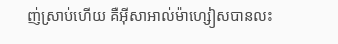ញ់ស្រាប់ហើយ គឺអ៊ីសាអាល់ម៉ាហ្សៀសបានលះ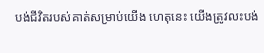បង់ជីវិតរបស់គាត់សម្រាប់យើង ហេតុនេះ យើងត្រូវលះបង់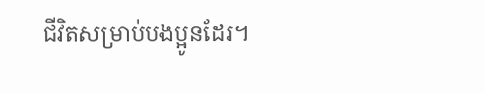ជីវិតសម្រាប់បងប្អូនដែរ។